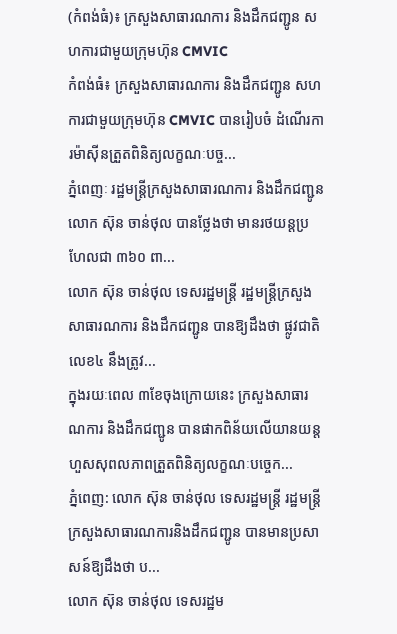(កំពង់ធំ)៖ ក្រសួងសាធារណការ និងដឹកជញ្ជូន សហការជាមួយក្រុមហ៊ុន CMVIC
កំពង់ធំ៖ ក្រសួងសាធារណការ និងដឹកជញ្ជូន សហការជាមួយក្រុមហ៊ុន CMVIC បានរៀបចំ ដំណើរការម៉ាស៊ីនត្រួតពិនិត្យលក្ខណៈបច្ច...
ភ្នំពេញៈ រដ្ឋមន្ត្រីក្រសួងសាធារណការ និងដឹកជញ្ជូនលោក ស៊ុន ចាន់ថុល បានថ្លែងថា មានរថយន្តប្រហែលជា ៣៦០ ពា...
លោក ស៊ុន ចាន់ថុល ទេសរដ្ឋមន្រ្តី រដ្ឋមន្រ្តីក្រសួងសាធារណការ និងដឹកជញ្ជូន បានឱ្យដឹងថា ផ្លូវជាតិលេខ៤ នឹងត្រូវ...
ក្នុងរយៈពេល ៣ខែចុងក្រោយនេះ ក្រសួងសាធារណការ និងដឹកជញ្ជូន បានផាកពិន័យលើយានយន្តហួសសុពលភាពត្រួតពិនិត្យលក្ខណៈបច្ចេក...
ភ្នំពេញ: លោក ស៊ុន ចាន់ថុល ទេសរដ្ឋមន្ត្រី រដ្ឋមន្ត្រីក្រសួងសាធារណការនិងដឹកជញ្ជូន បានមានប្រសាសន៍ឱ្យដឹងថា ប...
លោក ស៊ុន ចាន់ថុល ទេសរដ្ឋម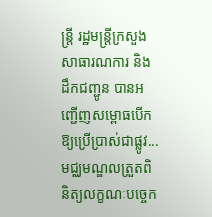ន្រ្តី រដ្ឋមន្រ្តីក្រសួងសាធារណការ និងដឹកជញ្ជូន បានអញ្ជើញសម្ពោធបើកឱ្យប្រើប្រាស់ជាផ្លូវ...
មជ្ឈមណ្ឌលត្រួតពិនិត្យលក្ខណៈបច្ចេក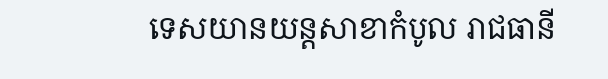ទេសយានយន្តសាខាកំបូល រាជធានី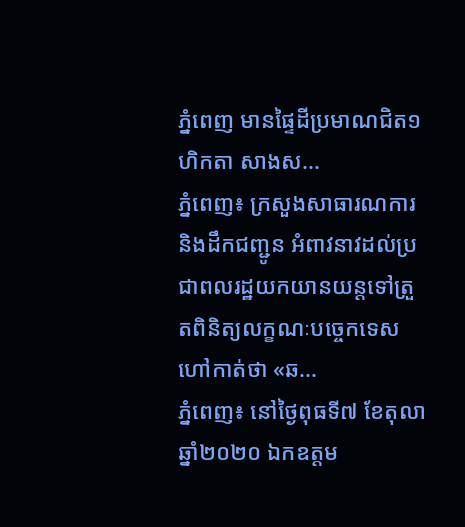ភ្នំពេញ មានផ្ទៃដីប្រមាណជិត១ហិកតា សាងស...
ភ្នំពេញ៖ ក្រសួងសាធារណការ និងដឹកជញ្ជូន អំពាវនាវដល់ប្រជាពលរដ្ឋយកយានយន្តទៅត្រួតពិនិត្យលក្ខណៈបច្ចេកទេស ហៅកាត់ថា «ឆ...
ភ្នំពេញ៖ នៅថ្ងៃពុធទី៧ ខែតុលា ឆ្នាំ២០២០ ឯកឧត្តម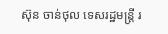ស៊ុន ចាន់ថុល ទេសរដ្ឋមន្ត្រី រ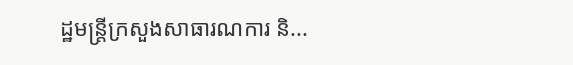ដ្ឋមន្ត្រីក្រសួងសាធារណការ និ...